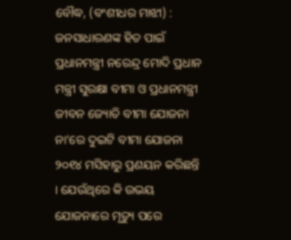ବୌଦ୍ଧ, (ବଂଶୀଧର ମାଝୀ) : ଜନସାଧାରଣଙ୍କ ହିତ ପାଇଁ ପ୍ରଧାନମନ୍ତ୍ରୀ ନରେନ୍ଦ୍ର ମୋଦି ପ୍ରଧାନ ମନ୍ତ୍ରୀ ସୁରକ୍ଷା ବୀମା ଓ ପ୍ରଧାନମନ୍ତ୍ରୀ ଜୀବନ ଜ୍ୟୋତି ବୀମା ଯୋଜନା ନା’ରେ ଦୁଇଟି ବୀମା ଯୋଜନା ୨୦୧୪ ମସିହାରୁ ପ୍ରଣୟନ କରିଛନ୍ତି । ଯେଉଁଥିରେ କି ଉଭୟ ଯୋଜନାରେ ମୃତ୍ୟୁ ପରେ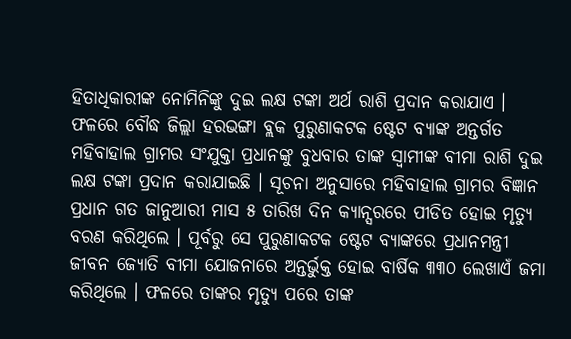ହିତାଧିକାରୀଙ୍କ ନୋମିନିଙ୍କୁ ଦୁଇ ଲକ୍ଷ ଟଙ୍କା ଅର୍ଥ ରାଶି ପ୍ରଦାନ କରାଯାଏ । ଫଳରେ ବୌଦ୍ଧ ଜିଲ୍ଲା ହରଭଙ୍ଗା ବ୍ଲକ ପୁରୁଣାକଟକ ଷ୍ଟେଟ ବ୍ୟାଙ୍କ ଅନ୍ତର୍ଗତ ମହିବାହାଲ ଗ୍ରାମର ସଂଯୁକ୍ତା ପ୍ରଧାନଙ୍କୁ ବୁଧବାର ତାଙ୍କ ସ୍ୱାମୀଙ୍କ ବୀମା ରାଶି ଦୁଇ ଲକ୍ଷ ଟଙ୍କା ପ୍ରଦାନ କରାଯାଇଛି । ସୂଚନା ଅନୁସାରେ ମହିବାହାଲ ଗ୍ରାମର ବିଜ୍ଞାନ ପ୍ରଧାନ ଗତ ଜାନୁଆରୀ ମାସ ୫ ତାରିଖ ଦିନ କ୍ୟାନ୍ସରରେ ପୀଡିତ ହୋଇ ମୃତ୍ୟୁ ବରଣ କରିଥିଲେ । ପୂର୍ବରୁ ସେ ପୁରୁଣାକଟକ ଷ୍ଟେଟ ବ୍ୟାଙ୍କରେ ପ୍ରଧାନମନ୍ତ୍ରୀ ଜୀବନ ଜ୍ୟୋତି ବୀମା ଯୋଜନାରେ ଅନ୍ତର୍ଭୁକ୍ତ ହୋଇ ବାର୍ଷିକ ୩୩୦ ଲେଖାଏଁ ଜମା କରିଥିଲେ । ଫଳରେ ତାଙ୍କର ମୃତ୍ୟୁ ପରେ ତାଙ୍କ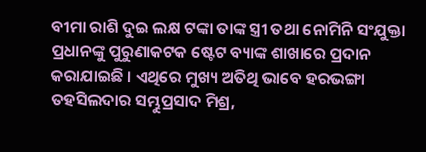ବୀମା ରାଶି ଦୁଇ ଲକ୍ଷ ଟଙ୍କା ତାଙ୍କ ସ୍ତ୍ରୀ ତଥା ନୋମିନି ସଂଯୁକ୍ତା ପ୍ରଧାନଙ୍କୁ ପୁରୁଣାକଟକ ଷ୍ଟେଟ ବ୍ୟାଙ୍କ ଶାଖାରେ ପ୍ରଦାନ କରାଯାଇଛି । ଏଥିରେ ମୁଖ୍ୟ ଅତିଥି ଭାବେ ହରଭଙ୍ଗା ତହସିଲଦାର ସମ୍ଭୁପ୍ରସାଦ ମିଶ୍ର,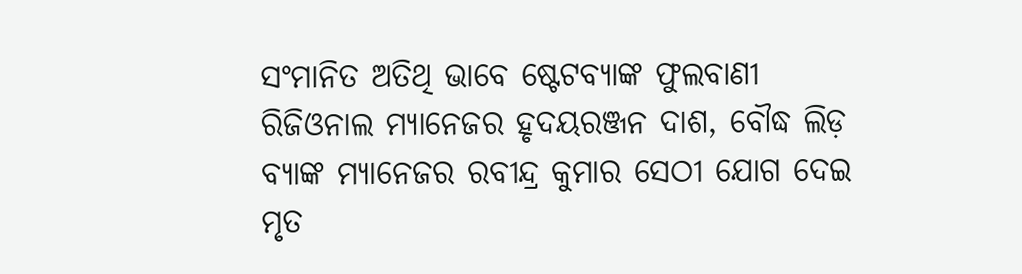ସଂମାନିତ ଅତିଥି ଭାବେ ଷ୍ଟେଟବ୍ୟାଙ୍କ ଫୁଲବାଣୀ ରିଜିଓନାଲ ମ୍ୟାନେଜର ହୃଦୟରଞ୍ଜନ ଦାଶ, ବୌଦ୍ଧ ଲିଡ଼ ବ୍ୟାଙ୍କ ମ୍ୟାନେଜର ରବୀନ୍ଦ୍ର କୁମାର ସେଠୀ ଯୋଗ ଦେଇ ମୃତ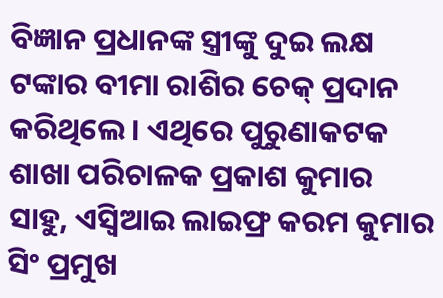ବିଜ୍ଞାନ ପ୍ରଧାନଙ୍କ ସ୍ତ୍ରୀଙ୍କୁ ଦୁଇ ଲକ୍ଷ ଟଙ୍କାର ବୀମା ରାଶିର ଚେକ୍ ପ୍ରଦାନ କରିଥିଲେ । ଏଥିରେ ପୁରୁଣାକଟକ ଶାଖା ପରିଚାଳକ ପ୍ରକାଶ କୁମାର ସାହୁ, ଏସ୍ବିଆଇ ଲାଇଫ୍ର କରମ କୁମାର ସିଂ ପ୍ରମୁଖ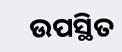ଉପସ୍ଥିତ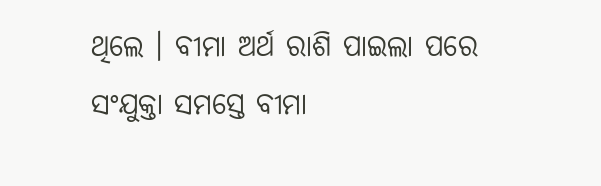ଥିଲେ । ବୀମା ଅର୍ଥ ରାଶି ପାଇଲା ପରେ ସଂଯୁକ୍ତା ସମସ୍ତେ ବୀମା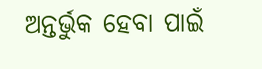ଅନ୍ତର୍ଭୁକ ହେବା ପାଇଁ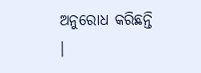ଅନୁରୋଧ କରିଛନ୍ତି ।